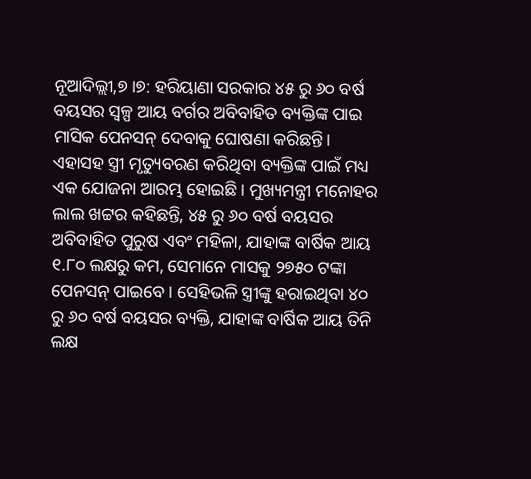ନୂଆଦିଲ୍ଲୀ,୭।୭: ହରିୟାଣା ସରକାର ୪୫ ରୁ ୬୦ ବର୍ଷ ବୟସର ସ୍ବଳ୍ପ ଆୟ ବର୍ଗର ଅବିବାହିତ ବ୍ୟକ୍ତିଙ୍କ ପାଇ ମାସିକ ପେନସନ୍ ଦେବାକୁ ଘୋଷଣା କରିଛନ୍ତି। ଏହାସହ ସ୍ତ୍ରୀ ମୃତ୍ୟୁବରଣ କରିଥିବା ବ୍ୟକ୍ତିଙ୍କ ପାଇଁ ମଧ୍ୟ ଏକ ଯୋଜନା ଆରମ୍ଭ ହୋଇଛି। ମୁଖ୍ୟମନ୍ତ୍ରୀ ମନୋହର ଲାଲ ଖଟ୍ଟର କହିଛନ୍ତି, ୪୫ ରୁ ୬୦ ବର୍ଷ ବୟସର ଅବିବାହିତ ପୁରୁଷ ଏବଂ ମହିଳା, ଯାହାଙ୍କ ବାର୍ଷିକ ଆୟ ୧.୮୦ ଲକ୍ଷରୁ କମ, ସେମାନେ ମାସକୁ ୨୭୫୦ ଟଙ୍କା ପେନସନ୍ ପାଇବେ। ସେହିଭଳି ସ୍ତ୍ରୀଙ୍କୁ ହରାଇଥିବା ୪୦ ରୁ ୬୦ ବର୍ଷ ବୟସର ବ୍ୟକ୍ତି, ଯାହାଙ୍କ ବାର୍ଷିକ ଆୟ ତିନି ଲକ୍ଷ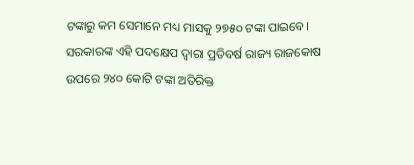ଟଙ୍କାରୁ କମ ସେମାନେ ମଧ୍ୟ ମାସକୁ ୨୭୫୦ ଟଙ୍କା ପାଇବେ। ସରକାରଙ୍କ ଏହି ପଦକ୍ଷେପ ଦ୍ୱାରା ପ୍ରତିବର୍ଷ ରାଜ୍ୟ ରାଜକୋଷ ଉପରେ ୨୪୦ କୋଟି ଟଙ୍କା ଅତିରିକ୍ତ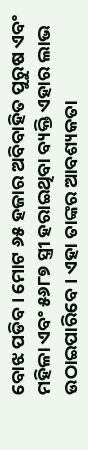ବୋଝ ପଡିବ। ମୋଟ ୬୫ ହଜାର ଅବିବାହିତ ପୁରୁଷ ଏବଂ ମହିଳା ଏବଂ ୫୬୮୭ ସ୍ତ୍ରୀ ହରାଇଥିବା ବ୍ୟକ୍ତି ଏହାର ଲାଭ ଉଠାଇପାରିବେ। ଏହା ତାଙ୍କର ଆବଶ୍ୟକତା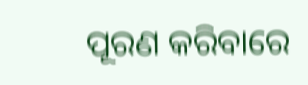ପୂରଣ କରିବାରେ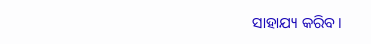ସାହାଯ୍ୟ କରିବ।